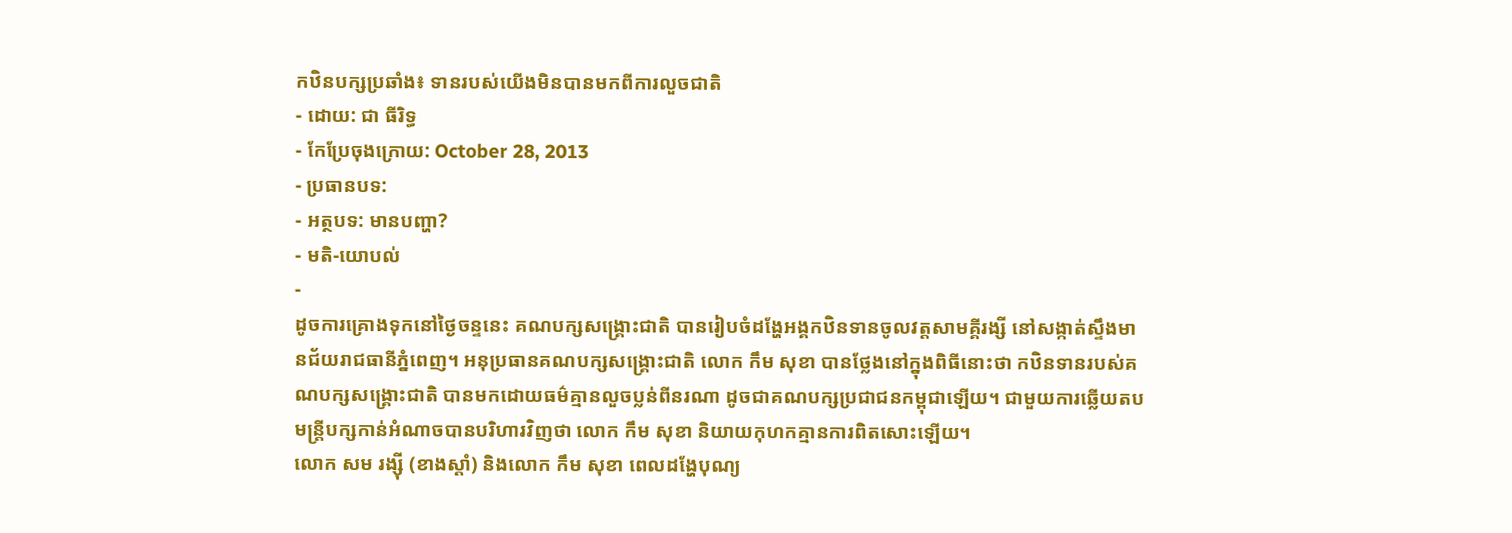កឋិនបក្សប្រឆាំង៖ ទានរបស់យើងមិនបានមកពីការលួចជាតិ
- ដោយ: ជា ធីរិទ្ធ
- កែប្រែចុងក្រោយ: October 28, 2013
- ប្រធានបទ:
- អត្ថបទ: មានបញ្ហា?
- មតិ-យោបល់
-
ដូចការគ្រោងទុកនៅថ្ងៃចន្ទនេះ គណបក្សសង្គ្រោះជាតិ បានរៀបចំដង្ហែអង្គកឋិនទានចូលវត្តសាមគ្គីរង្សី នៅសង្កាត់ស្ទឹងមានជ័យរាជធានីភ្នំពេញ។ អនុប្រធានគណបក្សសង្គ្រោះជាតិ លោក កឹម សុខា បានថ្លែងនៅក្នុងពិធីនោះថា កឋិនទានរបស់គណបក្សសង្គ្រោះជាតិ បានមកដោយធម៌គ្មានលួចប្លន់ពីនរណា ដូចជាគណបក្សប្រជាជនកម្ពុជាឡើយ។ ជាមួយការឆ្លើយតប មន្រ្តីបក្សកាន់អំណាចបានបរិហារវិញថា លោក កឹម សុខា និយាយកុហកគ្មានការពិតសោះឡើយ។
លោក សម រង្ស៊ី (ខាងស្ដាំ) និងលោក កឹម សុខា ពេលដង្ហែបុណ្យ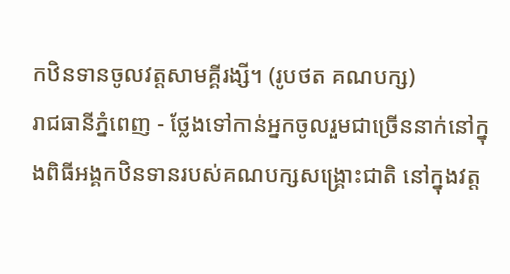កឋិនទានចូលវត្តសាមគ្គីរង្សី។ (រូបថត គណបក្ស)
រាជធានីភ្នំពេញ - ថ្លែងទៅកាន់អ្នកចូលរួមជាច្រើននាក់នៅក្នុងពិធីអង្គកឋិនទានរបស់គណបក្សសង្គ្រោះជាតិ នៅក្នុងវត្ត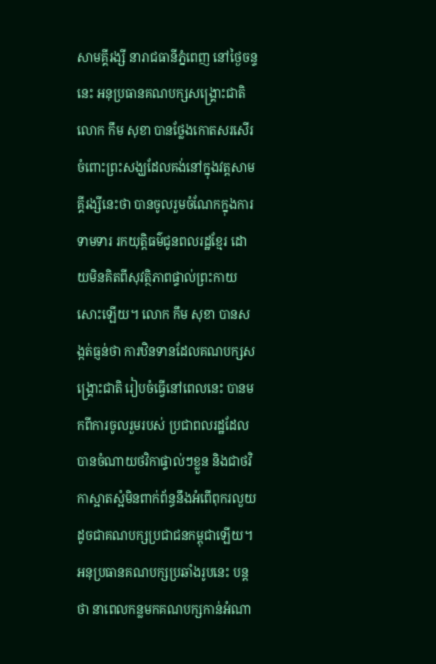សាមគ្គីរង្សី នារាជធានីភ្នំពេញ នៅថ្ងៃចន្ទនេះ អនុប្រធានគណបក្សសង្គ្រោះជាតិ លោក កឹម សុខា បានថ្លែងកោតសរសើរចំពោះព្រះសង្ឃដែលគង់នៅក្នុងវត្តសាមគ្គីរង្សីនេះថា បានចូលរួមចំណែកក្នុងការទាមទារ រកយុត្តិធម៌ជូនពលរដ្ឋខ្មែរ ដោយមិនគិតពីសុវត្ថិភាពផ្ទាល់ព្រះកាយសោះឡើយ។ លោក កឹម សុខា បានសង្កត់ធ្ញន់ថា ការឋិនទានដែលគណបក្សសង្គ្រោះជាតិ រៀបចំធ្វើនៅពេលនេះ បានមកពីការចូលរួមរបស់ ប្រជាពលរដ្ឋដែលបានចំណាយថវិកាផ្ទាល់ៗខ្លួន និងជាថវិកាស្អាតស្អំមិនពាក់ព័ន្ធនឹងអំពើពុករលួយ ដូចជាគណបក្សប្រជាជនកម្ពុជាឡើយ។
អនុប្រធានគណបក្សប្រឆាំងរូបនេះ បន្តថា នាពេលកន្លមកគណបក្សកាន់អំណា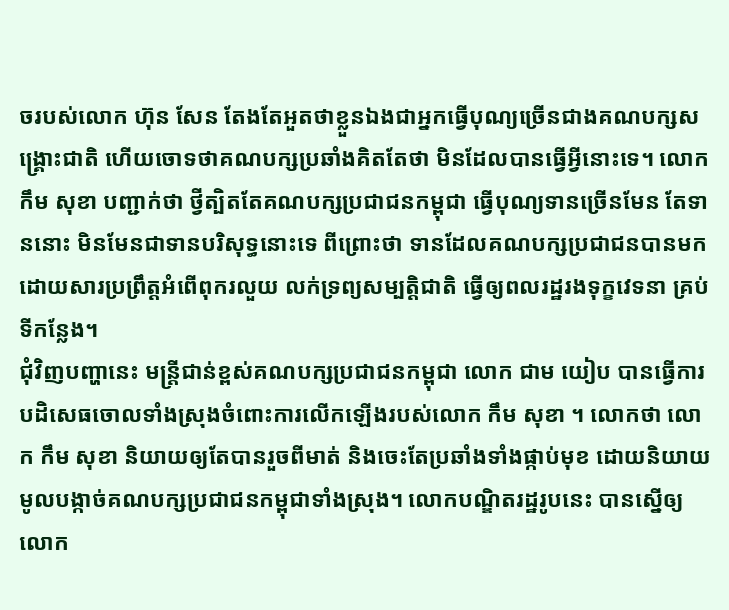ចរបស់លោក ហ៊ុន សែន តែងតែអួតថាខ្លួនឯងជាអ្នកធ្វើបុណ្យច្រើនជាងគណបក្សសង្គ្រោះជាតិ ហើយចោទថាគណបក្សប្រឆាំងគិតតែថា មិនដែលបានធ្វើអ្វីនោះទេ។ លោក កឹម សុខា បញ្ជាក់ថា ថ្វីត្បិតតែគណបក្សប្រជាជនកម្ពុជា ធ្វើបុណ្យទានច្រើនមែន តែទាននោះ មិនមែនជាទានបរិសុទ្ធនោះទេ ពីព្រោះថា ទានដែលគណបក្សប្រជាជនបានមកដោយសារប្រព្រឹត្តអំពើពុករលួយ លក់ទ្រព្យសម្បត្តិជាតិ ធ្វើឲ្យពលរដ្ឋរងទុក្ខវេទនា គ្រប់ទីកន្លែង។
ជុំវិញបញ្ហានេះ មន្រ្តីជាន់ខ្ពស់គណបក្សប្រជាជនកម្ពុជា លោក ជាម យៀប បានធ្វើការបដិសេធចោលទាំងស្រុងចំពោះការលើកឡើងរបស់លោក កឹម សុខា ។ លោកថា លោក កឹម សុខា និយាយឲ្យតែបានរួចពីមាត់ និងចេះតែប្រឆាំងទាំងផ្កាប់មុខ ដោយនិយាយមូលបង្កាច់គណបក្សប្រជាជនកម្ពុជាទាំងស្រុង។ លោកបណ្ឌិតរដ្ឋរូបនេះ បានស្នើឲ្យលោក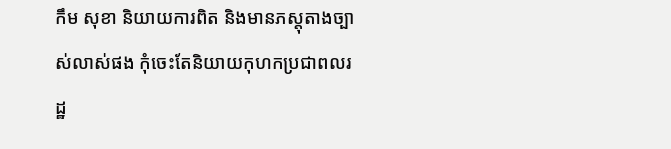កឹម សុខា និយាយការពិត និងមានភស្តុតាងច្បាស់លាស់ផង កុំចេះតែនិយាយកុហកប្រជាពលរដ្ឋ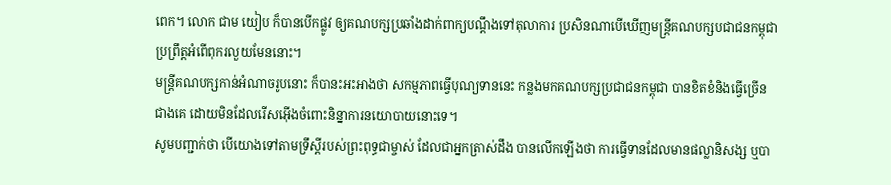ពេក។ លោក ជាម យៀប ក៏បានបើកផ្លូវ ឲ្យគណបក្សប្រឆាំងដាក់ពាក្យបណ្តឹងទៅតុលាការ ប្រសិនណាបើឃើញមន្រ្តីគណបក្សបជាជនកម្ពុជា ប្រព្រឹត្តអំពើពុករលួយមែននោះ។
មន្រ្តីគណបក្សកាន់អំណាចរូបនោះ ក៏បានះអះអាងថា សកម្មភាពធ្វើបុណ្យទាននេះ កន្លងមកគណបក្សប្រជាជនកម្ពុជា បានខិតខំនិងធ្វើច្រើនជាងគេ ដោយមិនដែលរើសអ៊ើងចំពោះនិន្នាការនយោបាយនោះទេ។
សូមបញ្ជាក់ថា បើយោងទៅតាមទ្រឹស្តីរបស់ព្រះពុទ្ធជាម្ចាស់ ដែលជាអ្នកត្រាស់ដឹង បានលើកឡើងថា ការធ្វើទានដែលមានផល្លានិសង្ស ឬបា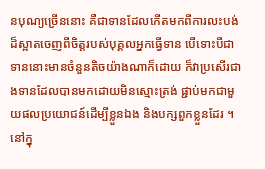នបុណ្យច្រើននោះ គឺជាទានដែលកើតមកពីការលះបង់ដ៏ស្អាតចេញពីចិត្តរបស់បុគ្គលអ្នកធ្វើទាន បើទោះបីជាទាននោះមានចំនួនតិចយ៉ាងណាក៏ដោយ ក៏វាប្រសើរជាងទានដែលបានមកដោយមិនស្មោះត្រង់ ផ្ជាប់មកជាមួយផលប្រយោជន៍ដើម្បីខ្លួនឯង និងបក្សពួកខ្លួនដែរ ។
នៅក្នុ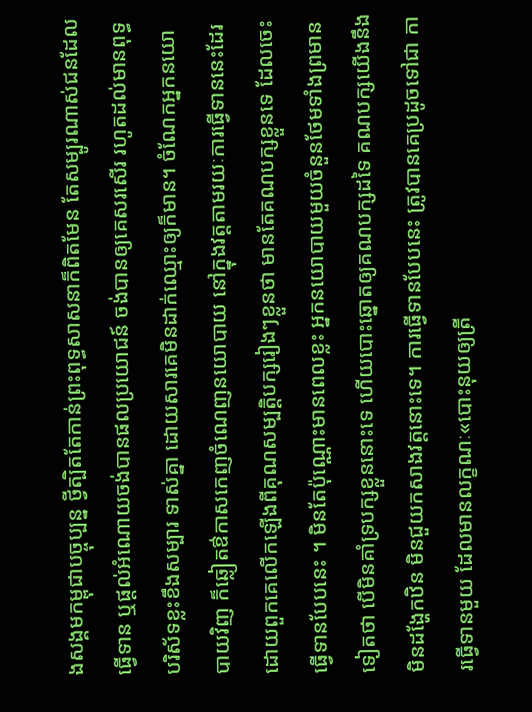ងសង្គមកម្ពុជាបច្ចុប្បន្ន ថ្វីត្បិតតែកាន់ព្រះពុទ្ធសាសនាក៏ពិតមែន តែសម្បូរណាស់ជនដែលធ្វើទាន ឬផ្តល់អំណោយចង់បានផលប្រយោជន៍ ចង់បានឲ្យគេសរសើរ រហូតដល់មានពុទ្ធបរិស័ទខ្លះខឹងសម្បារ ទាស់គ្នា ដោយសារគេមិនដាក់ឈ្មោះឲ្យក៏មាន។ ចំណែកអ្នកនយោបាយវិញ ក៏ឆ្លៀតឳកាសកេញចំណេញនយោបាយ នៅក្នុងវត្តតាមរយៈការធ្វើទាននេះដែរ ដោយពួកគេលើកឡើងពីគុណសម្បត្តិបក្សរៀងៗខ្លួនថា មានតែគណបក្សខ្លួនទេ ដែលចេះធ្វើទានបែបនេះ ។ មិនតែប៉ុណ្ណោះមានពេលខ្លះ អ្នកនយោបាយមួយចំនួនថែមទាំងព្រមានទៀតថា បើមិនគាំទ្របក្សខ្លួននោះទេ ហើយបោះឆ្នោតឲ្យគណបក្សដទៃ គណបក្សយើងនឹងមិនដង្ហែកឋិន មិនជួយកសាងវត្តនោះទេ។ ការធ្វើទានបែបនេះ ត្រូវបានគេប្រដូចទៅជា ការធ្វើទានមួយ ដែលមានលក្ខណៈ«បោះនុយឲ្យត្រី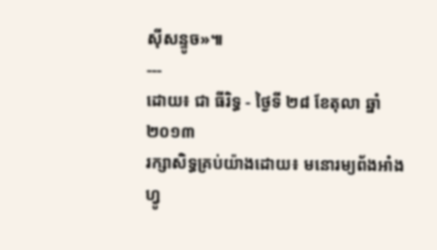ស៊ីសន្ទូច»៕
---
ដោយ៖ ជា ធីរិទ្ធ - ថ្ងៃទី ២៨ ខែតុលា ឆ្នាំ២០១៣
រក្សាសិទ្ធគ្រប់យ៉ាងដោយ៖ មនោរម្យព័ងអាំងហ្វូ